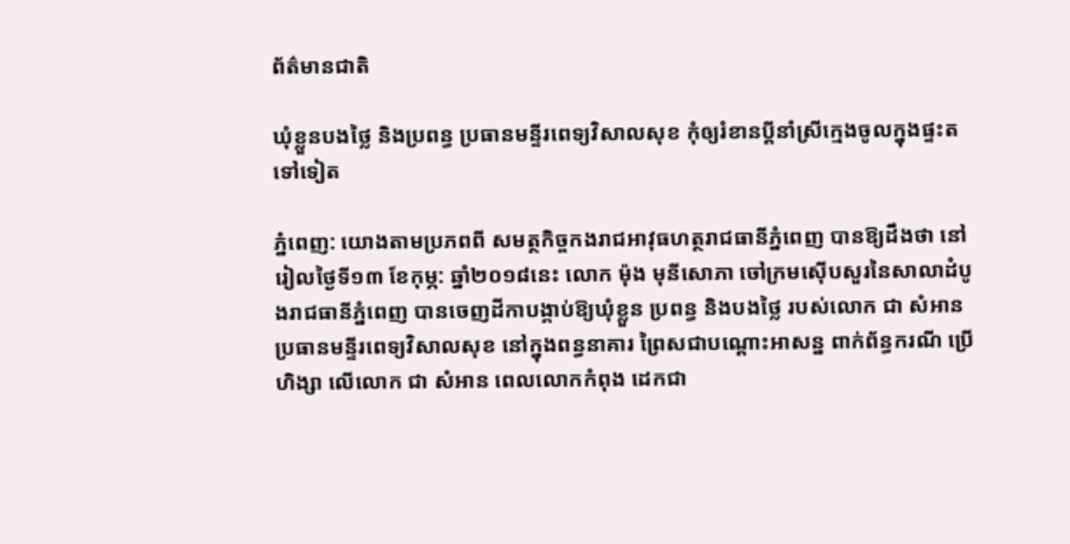ព័ត៌មានជាតិ

ឃុំខ្លួនបងថ្លៃ និងប្រពន្ធ ប្រធានមន្ទីរពេទ្យវិសាលសុខ កុំឲ្យរំខានប្តីនាំស្រីក្មេងចូលក្នុងផ្ទះតទៅទៀត

ភ្នំពេញ: យោងតាមប្រភពពី សមត្ថកិច្ចកងរាជអាវុធហត្ថរាជធានីភ្នំពេញ បានឱ្យដឹងថា នៅរៀលថ្ងៃទី១៣ ខែកុម្ភ: ឆ្នាំ២០១៨នេះ លោក ម៉ុង មុនីសោភា ចៅក្រមស៊ើបសួរនៃសាលាដំបូងរាជធានីភ្នំពេញ បានចេញដីកាបង្គាប់ឱ្យឃុំខ្លួន ប្រពន្ធ និងបងថ្លៃ របស់លោក ជា សំអាន ប្រធានមន្ទីរពេទ្យវិសាលសុខ នៅក្នុងពន្ធនាគារ ព្រៃសជាបណ្តោះអាសន្ន ពាក់ព័ន្ធករណី ប្រើហិង្សា លើលោក ជា សំអាន ពេលលោកកំពុង ដេកជា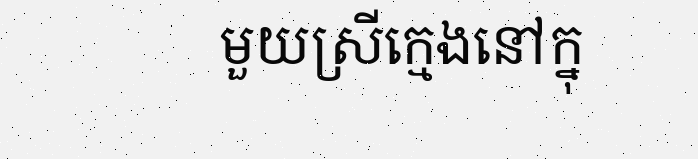មួយស្រីក្មេងនៅក្នុ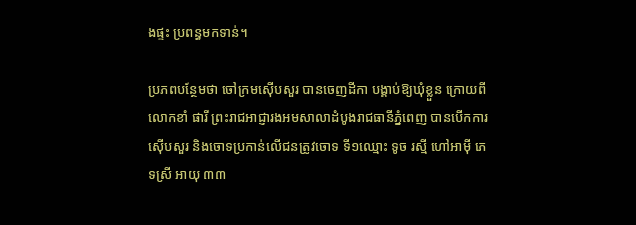ងផ្ទះ ប្រពន្ធមកទាន់។

ប្រភពបន្ថែមថា ចៅក្រមស៊ើបសួរ បានចេញដីកា បង្គាប់ឱ្យឃុំខ្លួន ក្រោយពី លោកខាំ ផារី ព្រះរាជអាជ្ញារងអមសាលាដំបូងរាជធានីភ្នំពេញ បានបើកការស៊ើបសួរ និងចោទប្រកាន់លើជនត្រូវចោទ ទី១ឈ្មោះ ទូច រស្មី ហៅអាម៉ី ភេទស្រី អាយុ ៣៣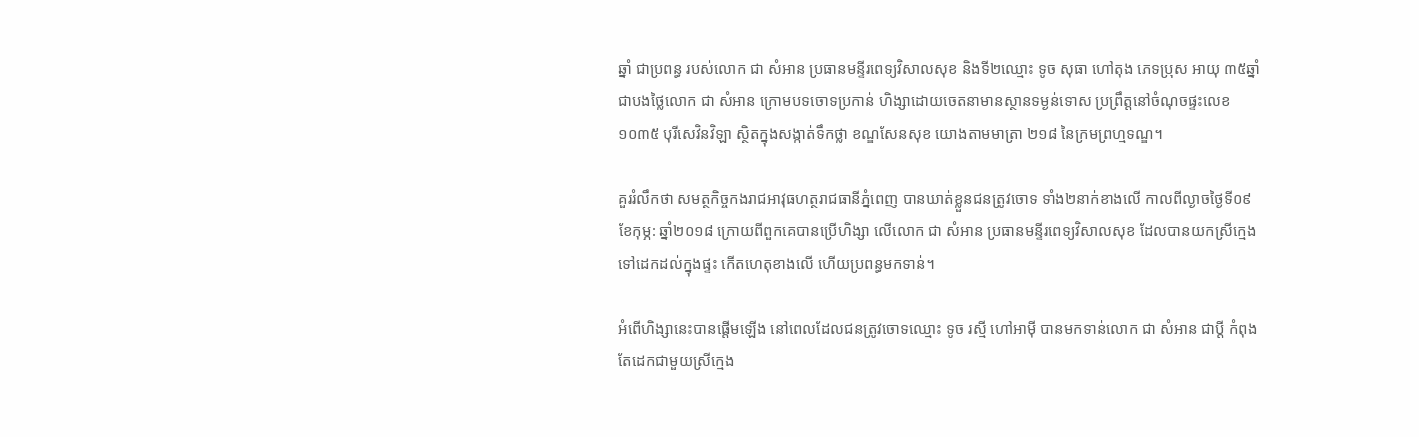ឆ្នាំ ជាប្រពន្ធ របស់លោក ជា សំអាន ប្រធានមន្ទីរពេទ្យវិសាលសុខ និងទី២ឈ្មោះ ទូច សុធា ហៅតុង ភេទប្រុស អាយុ ៣៥ឆ្នាំ ជាបងថ្លៃលោក ជា សំអាន ក្រោមបទចោទប្រកាន់ ហិង្សាដោយចេតនាមានស្ថានទម្ងន់ទោស ប្រព្រឹត្តនៅចំណុចផ្ទះលេខ១០៣៥ បុរីសេវិនវិឡា ស្ថិតក្នុងសង្កាត់ទឹកថ្លា ខណ្ឌសែនសុខ យោងតាមមាត្រា ២១៨ នៃក្រមព្រហ្មទណ្ឌ។

គួររំលឹកថា សមត្ថកិច្ចកងរាជអាវុធហត្ថរាជធានីភ្នំពេញ បានឃាត់ខ្លួនជនត្រូវចោទ ទាំង២នាក់ខាងលើ កាលពីល្ងាចថ្ងៃទី០៩ ខែកុម្ភ: ឆ្នាំ២០១៨ ក្រោយពីពួកគេបានប្រើហិង្សា លើលោក ជា សំអាន ប្រធានមន្ទីរពេទ្យវិសាលសុខ ដែលបានយកស្រីក្មេងទៅដេកដល់ក្នុងផ្ទះ កើតហេតុខាងលើ ហើយប្រពន្ធមកទាន់។

អំពើហិង្សានេះបានផ្តើមឡើង នៅពេលដែលជនត្រូវចោទឈ្មោះ ទូច រស្មី ហៅអាម៉ី បានមកទាន់លោក ជា សំអាន ជាប្តី កំពុងតែដេកជាមួយស្រីក្មេង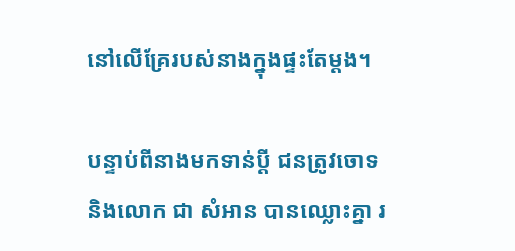នៅលើគ្រែរបស់នាងក្នុងផ្ទះតែម្តង។

បន្ទាប់ពីនាងមកទាន់ប្តី ជនត្រូវចោទ និងលោក ជា សំអាន បានឈ្លោះគ្នា រ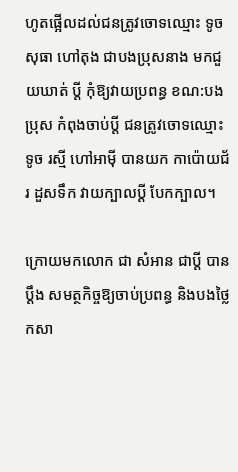ហូតផ្អើលដល់ជនត្រូវចោទឈ្មោះ ទូច សុធា ហៅតុង ជាបងប្រុសនាង មកជួយឃាត់ ប្តី កុំឱ្យវាយប្រពន្ធ ខណ:បងប្រុស កំពុងចាប់ប្តី ជនត្រូវចោទឈ្មោះ ទូច រស្មី ហៅអាម៉ី បានយក កាប៉ោយជ័រ ដួសទឹក វាយក្បាលប្តី បែកក្បាល។

ក្រោយមកលោក ជា សំអាន ជាប្តី បានប្តឹង សមត្ថកិច្ចឱ្យចាប់ប្រពន្ធ និងបងថ្លៃ កសា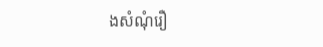ងសំណុំរឿ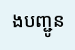ងបញ្ជូន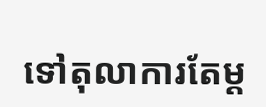ទៅតុលាការតែម្ត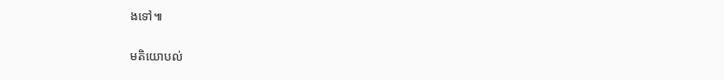ងទៅ៕

មតិយោបល់